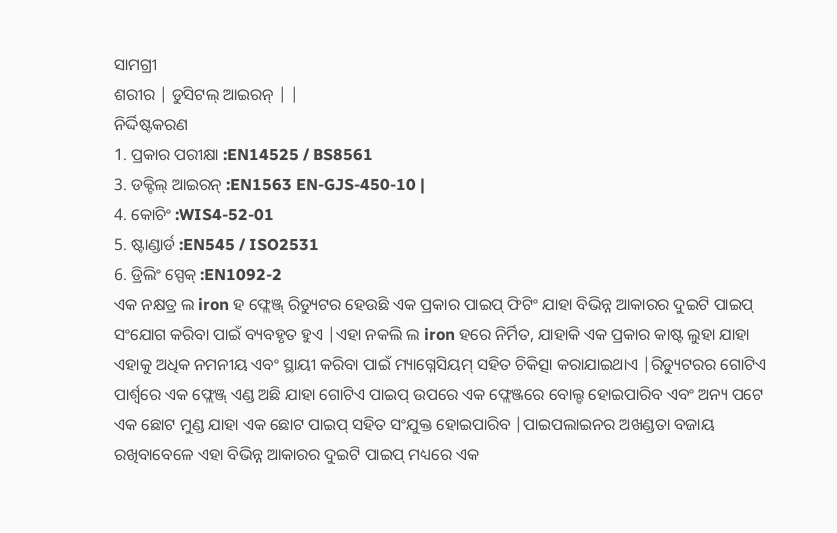ସାମଗ୍ରୀ
ଶରୀର | ଡୁସିଟଲ୍ ଆଇରନ୍ | |
ନିର୍ଦ୍ଦିଷ୍ଟକରଣ
1. ପ୍ରକାର ପରୀକ୍ଷା :EN14525 / BS8561
3. ଡକ୍ଟିଲ୍ ଆଇରନ୍ :EN1563 EN-GJS-450-10 |
4. କୋଚିଂ :WIS4-52-01
5. ଷ୍ଟାଣ୍ଡାର୍ଡ :EN545 / ISO2531
6. ଡ୍ରିଲିଂ ସ୍ପେକ୍ :EN1092-2
ଏକ ନକ୍ଷତ୍ର ଲ iron ହ ଫ୍ଲେଞ୍ଜ୍ ରିଡ୍ୟୁଟର ହେଉଛି ଏକ ପ୍ରକାର ପାଇପ୍ ଫିଟିଂ ଯାହା ବିଭିନ୍ନ ଆକାରର ଦୁଇଟି ପାଇପ୍ ସଂଯୋଗ କରିବା ପାଇଁ ବ୍ୟବହୃତ ହୁଏ |ଏହା ନକଲି ଲ iron ହରେ ନିର୍ମିତ, ଯାହାକି ଏକ ପ୍ରକାର କାଷ୍ଟ ଲୁହା ଯାହା ଏହାକୁ ଅଧିକ ନମନୀୟ ଏବଂ ସ୍ଥାୟୀ କରିବା ପାଇଁ ମ୍ୟାଗ୍ନେସିୟମ୍ ସହିତ ଚିକିତ୍ସା କରାଯାଇଥାଏ |ରିଡ୍ୟୁଟରର ଗୋଟିଏ ପାର୍ଶ୍ୱରେ ଏକ ଫ୍ଲେଞ୍ଜ୍ ଏଣ୍ଡ ଅଛି ଯାହା ଗୋଟିଏ ପାଇପ୍ ଉପରେ ଏକ ଫ୍ଲେଞ୍ଜରେ ବୋଲ୍ଡ ହୋଇପାରିବ ଏବଂ ଅନ୍ୟ ପଟେ ଏକ ଛୋଟ ମୁଣ୍ଡ ଯାହା ଏକ ଛୋଟ ପାଇପ୍ ସହିତ ସଂଯୁକ୍ତ ହୋଇପାରିବ |ପାଇପଲାଇନର ଅଖଣ୍ଡତା ବଜାୟ ରଖିବାବେଳେ ଏହା ବିଭିନ୍ନ ଆକାରର ଦୁଇଟି ପାଇପ୍ ମଧ୍ୟରେ ଏକ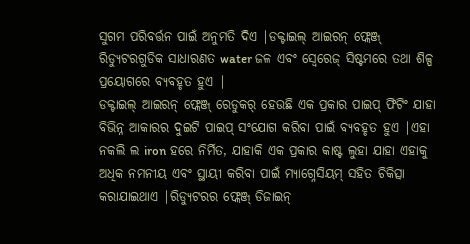ସୁଗମ ପରିବର୍ତ୍ତନ ପାଇଁ ଅନୁମତି ଦିଏ |ଡକ୍ଟାଇଲ୍ ଆଇରନ୍ ଫ୍ଲେଞ୍ଜ୍ ରିଡ୍ୟୁଟରଗୁଡିକ ସାଧାରଣତ water ଜଳ ଏବଂ ସ୍ୱେରେଜ୍ ସିଷ୍ଟମରେ ତଥା ଶିଳ୍ପ ପ୍ରୟୋଗରେ ବ୍ୟବହୃତ ହୁଏ |
ଡକ୍ଟାଇଲ୍ ଆଇରନ୍ ଫ୍ଲେଞ୍ଜ୍ ରେଡୁକର୍ ହେଉଛି ଏକ ପ୍ରକାର ପାଇପ୍ ଫିଟିଂ ଯାହା ବିଭିନ୍ନ ଆକାରର ଦୁଇଟି ପାଇପ୍ ସଂଯୋଗ କରିବା ପାଇଁ ବ୍ୟବହୃତ ହୁଏ |ଏହା ନକଲି ଲ iron ହରେ ନିର୍ମିତ, ଯାହାକି ଏକ ପ୍ରକାର କାଷ୍ଟ ଲୁହା ଯାହା ଏହାକୁ ଅଧିକ ନମନୀୟ ଏବଂ ସ୍ଥାୟୀ କରିବା ପାଇଁ ମ୍ୟାଗ୍ନେସିୟମ୍ ସହିତ ଚିକିତ୍ସା କରାଯାଇଥାଏ |ରିଡ୍ୟୁଟରର ଫ୍ଲେଞ୍ଜ୍ ଡିଜାଇନ୍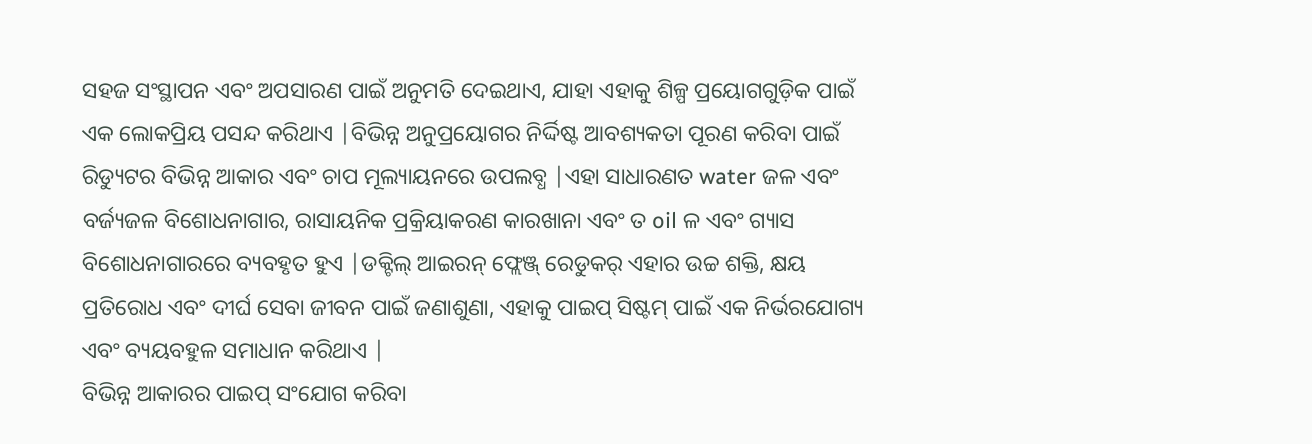ସହଜ ସଂସ୍ଥାପନ ଏବଂ ଅପସାରଣ ପାଇଁ ଅନୁମତି ଦେଇଥାଏ, ଯାହା ଏହାକୁ ଶିଳ୍ପ ପ୍ରୟୋଗଗୁଡ଼ିକ ପାଇଁ ଏକ ଲୋକପ୍ରିୟ ପସନ୍ଦ କରିଥାଏ |ବିଭିନ୍ନ ଅନୁପ୍ରୟୋଗର ନିର୍ଦ୍ଦିଷ୍ଟ ଆବଶ୍ୟକତା ପୂରଣ କରିବା ପାଇଁ ରିଡ୍ୟୁଟର ବିଭିନ୍ନ ଆକାର ଏବଂ ଚାପ ମୂଲ୍ୟାୟନରେ ଉପଲବ୍ଧ |ଏହା ସାଧାରଣତ water ଜଳ ଏବଂ ବର୍ଜ୍ୟଜଳ ବିଶୋଧନାଗାର, ରାସାୟନିକ ପ୍ରକ୍ରିୟାକରଣ କାରଖାନା ଏବଂ ତ oil ଳ ଏବଂ ଗ୍ୟାସ ବିଶୋଧନାଗାରରେ ବ୍ୟବହୃତ ହୁଏ |ଡକ୍ଟିଲ୍ ଆଇରନ୍ ଫ୍ଲେଞ୍ଜ୍ ରେଡୁକର୍ ଏହାର ଉଚ୍ଚ ଶକ୍ତି, କ୍ଷୟ ପ୍ରତିରୋଧ ଏବଂ ଦୀର୍ଘ ସେବା ଜୀବନ ପାଇଁ ଜଣାଶୁଣା, ଏହାକୁ ପାଇପ୍ ସିଷ୍ଟମ୍ ପାଇଁ ଏକ ନିର୍ଭରଯୋଗ୍ୟ ଏବଂ ବ୍ୟୟବହୁଳ ସମାଧାନ କରିଥାଏ |
ବିଭିନ୍ନ ଆକାରର ପାଇପ୍ ସଂଯୋଗ କରିବା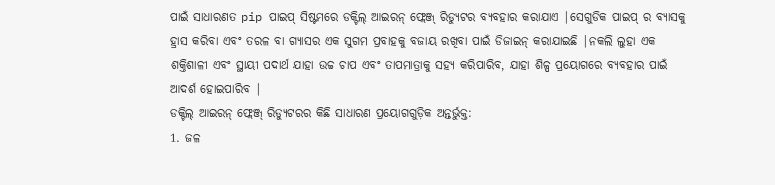ପାଇଁ ସାଧାରଣତ pip ପାଇପ୍ ସିଷ୍ଟମରେ ଡକ୍ଟିଲ୍ ଆଇରନ୍ ଫ୍ଲେଞ୍ଜ୍ ରିଡ୍ୟୁଟର ବ୍ୟବହାର କରାଯାଏ |ସେଗୁଡିକ ପାଇପ୍ ର ବ୍ୟାସକୁ ହ୍ରାସ କରିବା ଏବଂ ତରଳ ବା ଗ୍ୟାସର ଏକ ସୁଗମ ପ୍ରବାହକୁ ବଜାୟ ରଖିବା ପାଇଁ ଡିଜାଇନ୍ କରାଯାଇଛି |ନକଲି ଲୁହା ଏକ ଶକ୍ତିଶାଳୀ ଏବଂ ସ୍ଥାୟୀ ପଦାର୍ଥ ଯାହା ଉଚ୍ଚ ଚାପ ଏବଂ ତାପମାତ୍ରାକୁ ସହ୍ୟ କରିପାରିବ, ଯାହା ଶିଳ୍ପ ପ୍ରୟୋଗରେ ବ୍ୟବହାର ପାଇଁ ଆଦର୍ଶ ହୋଇପାରିବ |
ଡକ୍ଟିଲ୍ ଆଇରନ୍ ଫ୍ଲେଞ୍ଜ୍ ରିଡ୍ୟୁଟରର କିଛି ସାଧାରଣ ପ୍ରୟୋଗଗୁଡ଼ିକ ଅନ୍ତର୍ଭୁକ୍ତ:
1. ଜଳ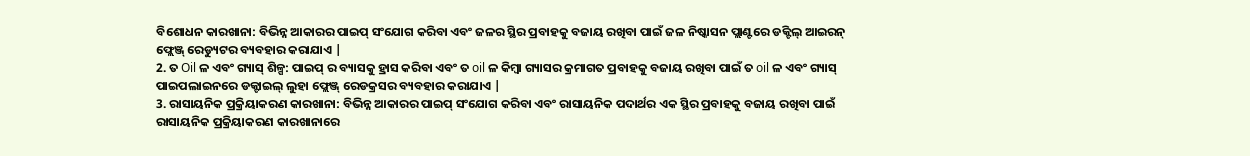ବିଶୋଧନ କାରଖାନା: ବିଭିନ୍ନ ଆକାରର ପାଇପ୍ ସଂଯୋଗ କରିବା ଏବଂ ଜଳର ସ୍ଥିର ପ୍ରବାହକୁ ବଜାୟ ରଖିବା ପାଇଁ ଜଳ ନିଷ୍କାସନ ପ୍ଲାଣ୍ଟରେ ଡକ୍ଟିଲ୍ ଆଇରନ୍ ଫ୍ଲେଞ୍ଜ୍ ରେଡ୍ୟୁଟର ବ୍ୟବହାର କରାଯାଏ |
2. ତ Oil ଳ ଏବଂ ଗ୍ୟାସ୍ ଶିଳ୍ପ: ପାଇପ୍ ର ବ୍ୟାସକୁ ହ୍ରାସ କରିବା ଏବଂ ତ oil ଳ କିମ୍ବା ଗ୍ୟାସର କ୍ରମାଗତ ପ୍ରବାହକୁ ବଜାୟ ରଖିବା ପାଇଁ ତ oil ଳ ଏବଂ ଗ୍ୟାସ୍ ପାଇପଲାଇନରେ ଡକ୍ଟାଇଲ୍ ଲୁହା ଫ୍ଲେଞ୍ଜ୍ ରେଡକ୍ରସର ବ୍ୟବହାର କରାଯାଏ |
3. ରାସାୟନିକ ପ୍ରକ୍ରିୟାକରଣ କାରଖାନା: ବିଭିନ୍ନ ଆକାରର ପାଇପ୍ ସଂଯୋଗ କରିବା ଏବଂ ରାସାୟନିକ ପଦାର୍ଥର ଏକ ସ୍ଥିର ପ୍ରବାହକୁ ବଜାୟ ରଖିବା ପାଇଁ ରାସାୟନିକ ପ୍ରକ୍ରିୟାକରଣ କାରଖାନାରେ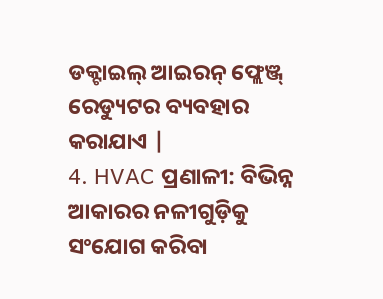ଡକ୍ଟାଇଲ୍ ଆଇରନ୍ ଫ୍ଲେଞ୍ଜ୍ ରେଡ୍ୟୁଟର ବ୍ୟବହାର କରାଯାଏ |
4. HVAC ପ୍ରଣାଳୀ: ବିଭିନ୍ନ ଆକାରର ନଳୀଗୁଡ଼ିକୁ ସଂଯୋଗ କରିବା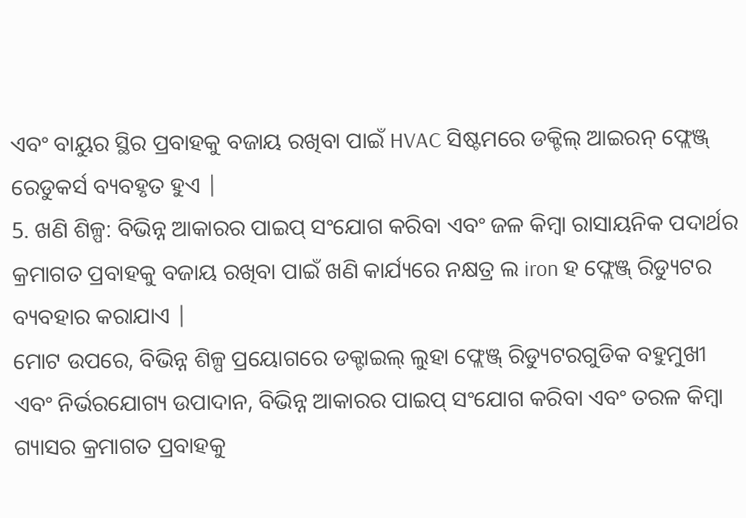ଏବଂ ବାୟୁର ସ୍ଥିର ପ୍ରବାହକୁ ବଜାୟ ରଖିବା ପାଇଁ HVAC ସିଷ୍ଟମରେ ଡକ୍ଟିଲ୍ ଆଇରନ୍ ଫ୍ଲେଞ୍ଜ୍ ରେଡୁକର୍ସ ବ୍ୟବହୃତ ହୁଏ |
5. ଖଣି ଶିଳ୍ପ: ବିଭିନ୍ନ ଆକାରର ପାଇପ୍ ସଂଯୋଗ କରିବା ଏବଂ ଜଳ କିମ୍ବା ରାସାୟନିକ ପଦାର୍ଥର କ୍ରମାଗତ ପ୍ରବାହକୁ ବଜାୟ ରଖିବା ପାଇଁ ଖଣି କାର୍ଯ୍ୟରେ ନକ୍ଷତ୍ର ଲ iron ହ ଫ୍ଲେଞ୍ଜ୍ ରିଡ୍ୟୁଟର ବ୍ୟବହାର କରାଯାଏ |
ମୋଟ ଉପରେ, ବିଭିନ୍ନ ଶିଳ୍ପ ପ୍ରୟୋଗରେ ଡକ୍ଟାଇଲ୍ ଲୁହା ଫ୍ଲେଞ୍ଜ୍ ରିଡ୍ୟୁଟରଗୁଡିକ ବହୁମୁଖୀ ଏବଂ ନିର୍ଭରଯୋଗ୍ୟ ଉପାଦାନ, ବିଭିନ୍ନ ଆକାରର ପାଇପ୍ ସଂଯୋଗ କରିବା ଏବଂ ତରଳ କିମ୍ବା ଗ୍ୟାସର କ୍ରମାଗତ ପ୍ରବାହକୁ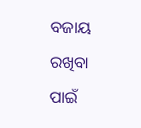ବଜାୟ ରଖିବା ପାଇଁ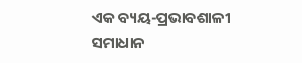ଏକ ବ୍ୟୟ-ପ୍ରଭାବଶାଳୀ ସମାଧାନ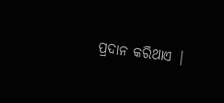ପ୍ରଦାନ କରିଥାଏ |